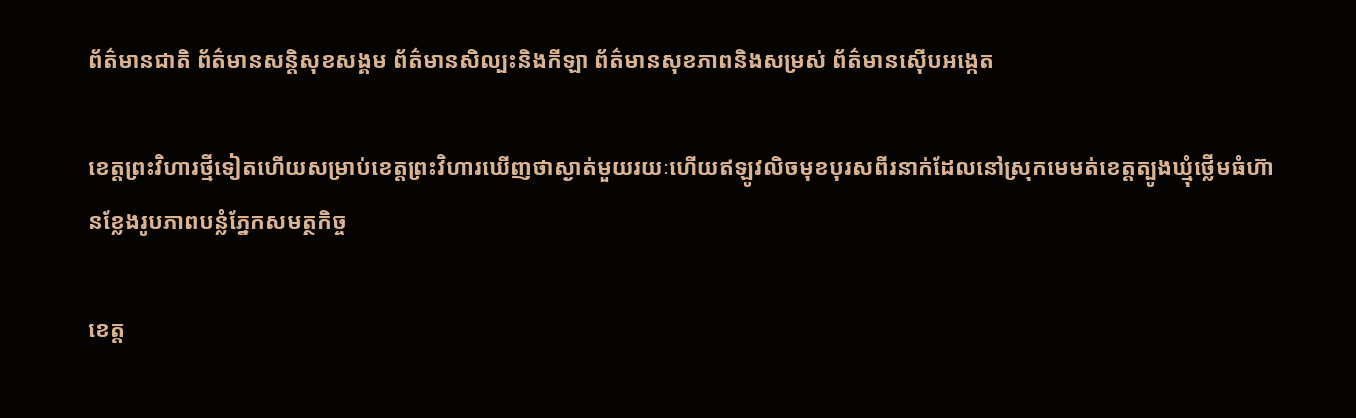ព័ត៌មានជាតិ ព័ត៌មានសន្តិសុខសង្គម ព័ត៌មានសិល្បះនិងកីឡា ព័ត៌មានសុខភាពនិងសម្រស់ ព័ត៌មានស៊ើបអង្កេត

ខេត្តព្រះវិហារថ្មីទៀតហើយសម្រាប់ខេត្តព្រះវិហារឃើញថាស្ងាត់មួយរយៈហើយឥឡូវលិចមុខបុរសពីរនាក់ដែលនៅស្រុកមេមត់ខេត្តត្បូងឃ្មុំថ្លើមធំហ៊ានខ្លែងរូបភាពបន្លំភ្នែកសមត្ថកិច្ច

ខេត្ត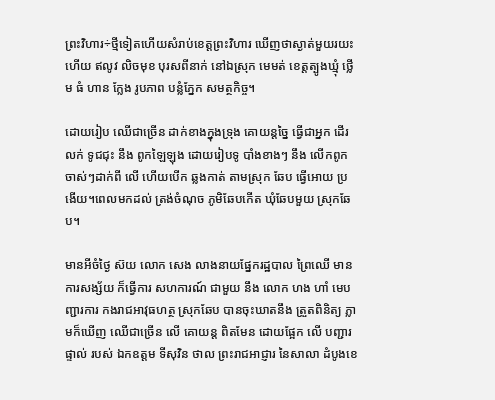ព្រះវិហារ÷ថ្មីទៀតហើយសំរាប់ខេត្តព្រះវិហារ ឃើញថាស្ងាត់មួយរយះ ហើយ ឥលូវ លិចមុខ បុរសពីនាក់ នៅឯស្រុក មេមត់ ខេត្តត្បូងឃ្មុំ ថ្លើម ធំ ហាន ក្លែង រូបភាព បន្លំភ្នែក សមត្ថកិច្ច។

ដោយរៀប ឈើជាច្រើន ដាក់ខាងក្នុងទ្រុង គោយន្តច្នៃ ធ្វើជាអ្នក ដើរលក់ ទូជជុះ នឹង ពូកឡៃឡុង ដោយរៀបទូ បាំងខាងៗ នឹង លើកពូក ចាស់ៗដាក់ពី លើ ហើយបើក ឆ្លងកាត់ តាមស្រុក ឆែប ធ្វើអោយ ប្រងើយ។ពេលមកដល់ ត្រង់ចំណុច ភូមិឆែបកើត ឃុំឆែបមួយ ស្រុកឆែប។

មានអីចំថ្ងៃ ស៊យ លោក សេង លាងនាយផ្នែករដ្ឋបាល ព្រៃឈើ មានការសង្ស័យ ក៏ធ្វើការ សហការណ៍ ជាមួយ នឹង លោក ហង ហាំ មេបញ្ជារការ កងរាជអាវុធហត្ថ ស្រុកឆែប បានចុះឃាតនឹង ត្រួតពិនិត្យ ភ្លាមក៏ឃើញ ឈើជាច្រើន លើ គោយន្ត ពិតមែន ដោយផ្អែក លើ បញ្ជារផ្ទាល់ របស់ ឯកឧត្តម ទីសុវិន ថាល ព្រះរាជអាជ្ញារ នៃសាលា ដំបូងខេ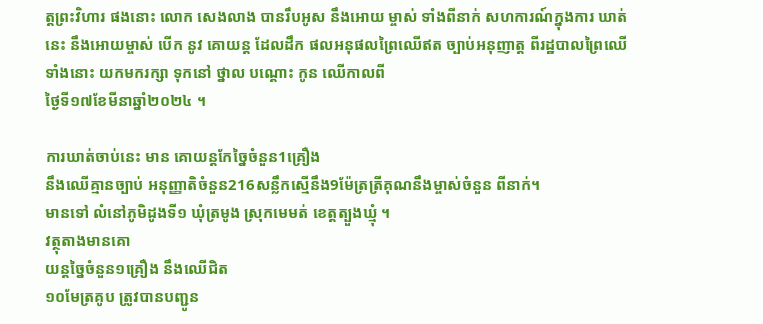ត្តព្រះវិហារ ផងនោះ លោក សេងលាង បានរឹបអូស នឹងអោយ ម្ចាស់ ទាំងពីនាក់ សហការណ៍ក្នុងការ ឃាត់នេះ នឹងអោយម្ចាស់ បើក នូវ គោយន្ត ដែលដឹក ផលអនុផលព្រៃឈើឥត ច្បាប់អនុញាត្ត ពីរដ្ឋបាលព្រៃឈើ ទាំងនោះ យកមករក្សា ទុកនៅ ថ្នាល បណ្តោះ កូន ឈើកាលពី
ថ្ងៃទី១៧ខែមីនាឆ្នាំ២០២៤ ។

ការឃាត់ចាប់នេះ មាន គោយន្តកែច្នៃចំនួន1គ្រឿង
នឹងឈើគ្មានច្បាប់ អនុញ្ញាតិចំនួន216សន្លឹកស្មើនឹង9ម៉ែត្រត្រីគុណនឹងម្ចាស់ចំនួន ពីនាក់។
មានទៅ លំនៅភូមិដូងទី១ ឃុំត្រមូង ស្រុកមេមត់ ខេត្តត្បួងឃ្មុំ ។
វត្ថុតាងមានគោ
យន្តច្នៃចំនួន១គ្រឿង នឹងឈើជិត
១០មែត្រគូប ត្រូវបានបញ្ជូន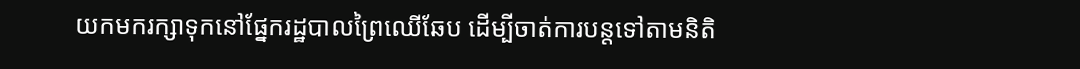យកមករក្សាទុកនៅផ្នែករដ្ឋបាលព្រៃឈើឆែប ដើម្បីចាត់ការបន្តទៅតាមនិតិ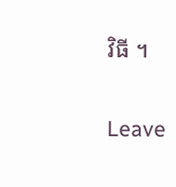វិធី ។

Leave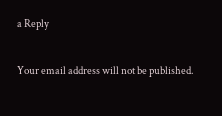a Reply

Your email address will not be published.